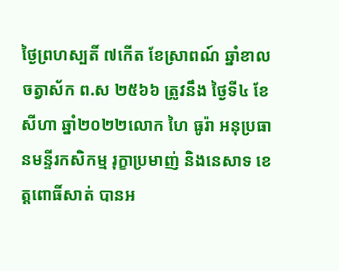ថ្ងៃព្រហស្បតិ៍ ៧កើត ខែស្រាពណ៍ ឆ្នាំខាល ចត្វាស័ក ព.ស ២៥៦៦ ត្រូវនឹង ថ្ងៃទី៤ ខែសីហា ឆ្នាំ២០២២លោក ហៃ ធូរ៉ា អនុប្រធានមន្ទីរកសិកម្ម រុក្ខាប្រមាញ់ និងនេសាទ ខេត្តពោធិ៍សាត់ បានអ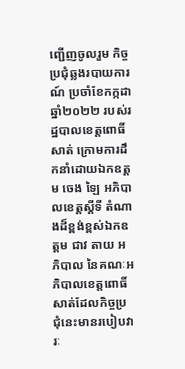ញ្ជេីញចូលរួម កិច្ចប្រជុំឆ្លងរបាយការណ៍ ប្រចាំខែកក្កដា ឆ្នាំ២០២២ របស់រដ្ឋបាលខេត្តពោធិ៍សាត់ ក្រោមការដឹកនាំដោយឯកឧត្តម ចេង ឡៃ អភិបាលខេត្តស្តីទី តំណាងដ៏ខ្ពង់ខ្ពស់ឯកឧត្តម ជាវ តាយ អភិបាល នៃគណៈអភិបាលខេត្តពោធិ៍សាត់ដែលកិច្ចប្រជុំនេះមានរបៀបវារៈ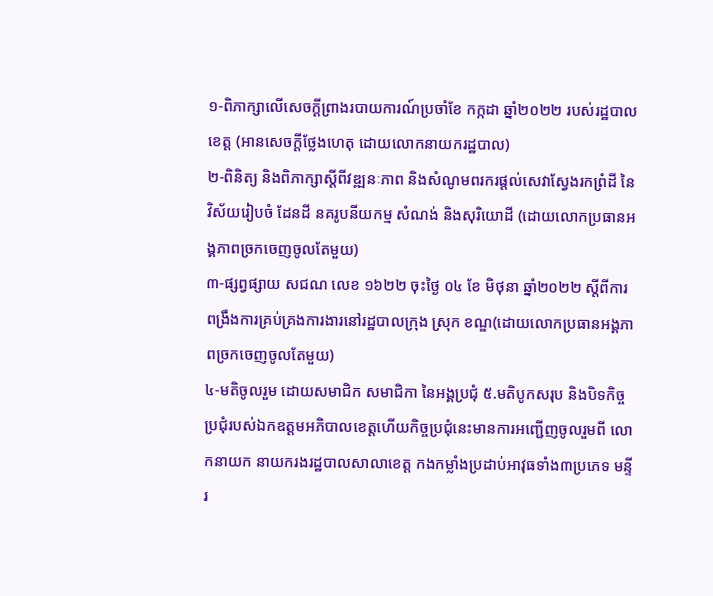១-ពិភាក្សាលើសេចក្ដីព្រាងរបាយការណ៍ប្រចាំខែ កក្កដា ឆ្នាំ២០២២ របស់រដ្ឋបាលខេត្ត (អានសេចក្ដីថ្លែងហេតុ ដោយលោកនាយករដ្ឋបាល)
២-ពិនិត្យ និងពិភាក្សាស្តីពីវឌ្ឍនៈភាព និងសំណូមពរករផ្ដល់សេវាស្វែងរកព្រំដី នៃវិស័យរៀបចំ ដែនដី នគរូបនីយកម្ម សំណង់ និងសុរិយោដី (ដោយលោកប្រធានអង្គភាពច្រកចេញចូលតែមួយ)
៣-ផ្សព្វផ្សាយ សជណ លេខ ១៦២២ ចុះថ្ងៃ ០៤ ខែ មិថុនា ឆ្នាំ២០២២ ស្តីពីការពង្រឹងការគ្រប់គ្រងការងារនៅរដ្ឋបាលក្រុង ស្រុក ខណ្ឌ(ដោយលោកប្រធានអង្គភាពច្រកចេញចូលតែមួយ)
៤-មតិចូលរួម ដោយសមាជិក សមាជិកា នៃអង្គប្រជុំ ៥.មតិបូកសរុប និងបិទកិច្ចប្រជុំរបស់ឯកឧត្តមអភិបាលខេត្តហេីយកិច្ចប្រជុំនេះមានការអញ្ជេីញចូលរួមពី លោកនាយក នាយករងរដ្ឋបាលសាលាខេត្ត កងកម្លាំងប្រដាប់អាវុធទាំង៣ប្រភេទ មន្ទីរ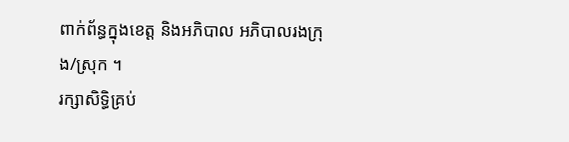ពាក់ព័ន្ធក្នុងខេត្ត និងអភិបាល អភិបាលរងក្រុង/ស្រុក ។
រក្សាសិទិ្ធគ្រប់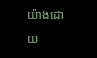យ៉ាងដោយ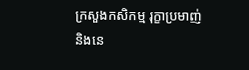ក្រសួងកសិកម្ម រុក្ខាប្រមាញ់ និងនេ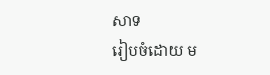សាទ
រៀបចំដោយ ម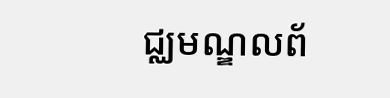ជ្ឈមណ្ឌលព័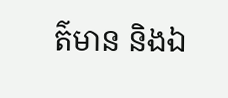ត៌មាន និងឯ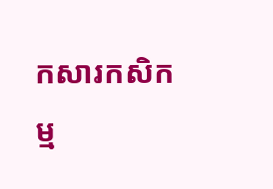កសារកសិកម្ម